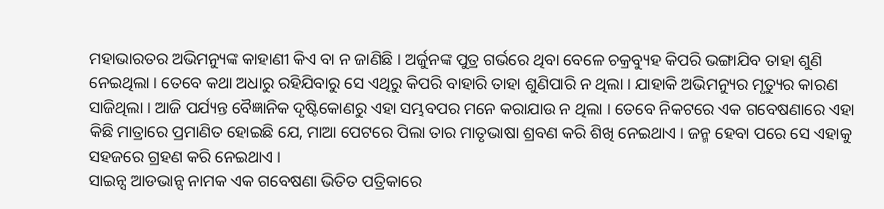ମହାଭାରତର ଅଭିମନ୍ୟୁଙ୍କ କାହାଣୀ କିଏ ବା ନ ଜାଣିଛି । ଅର୍ଜୁନଙ୍କ ପୁତ୍ର ଗର୍ଭରେ ଥିବା ବେଳେ ଚକ୍ରବ୍ୟୁହ କିପରି ଭଙ୍ଗାଯିବ ତାହା ଶୁଣି ନେଇଥିଲା । ତେବେ କଥା ଅଧାରୁ ରହିଯିବାରୁ ସେ ଏଥିରୁ କିପରି ବାହାରି ତାହା ଶୁଣିପାରି ନ ଥିଲା । ଯାହାକି ଅଭିମନ୍ୟୁର ମୃତ୍ୟୁର କାରଣ ସାଜିଥିଲା । ଆଜି ପର୍ଯ୍ୟନ୍ତ ବୈଜ୍ଞାନିକ ଦୃଷ୍ଟିକୋଣରୁ ଏହା ସମ୍ଭବପର ମନେ କରାଯାଉ ନ ଥିଲା । ତେବେ ନିକଟରେ ଏକ ଗବେଷଣାରେ ଏହା କିଛି ମାତ୍ରାରେ ପ୍ରମାଣିତ ହୋଇଛି ଯେ, ମାଆ ପେଟରେ ପିଲା ତାର ମାତୃଭାଷା ଶ୍ରବଣ କରି ଶିଖି ନେଇଥାଏ । ଜନ୍ମ ହେବା ପରେ ସେ ଏହାକୁ ସହଜରେ ଗ୍ରହଣ କରି ନେଇଥାଏ ।
ସାଇନ୍ସ ଆଡଭାନ୍ସ ନାମକ ଏକ ଗବେଷଣା ଭିତିତ ପତ୍ରିକାରେ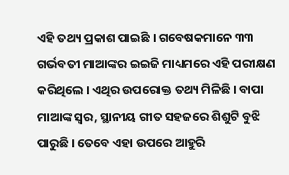ଏହି ତଥ୍ୟ ପ୍ରକାଶ ପାଇଛି । ଗବେଷକମାନେ ୩୩ ଗର୍ଭବତୀ ମାଆଙ୍କର ଇଇଜି ମାଧ୍ୟମରେ ଏହି ପରୀକ୍ଷଣ କରିଥିଲେ । ଏଥିର ଉପରୋକ୍ତ ତଥ୍ୟ ମିଳିଛି । ବାପା ମାଆଙ୍କ ସ୍ୱର, ସ୍ଥାନୀୟ ଗୀତ ସହଜରେ ଶିଶୁଟି ବୁଝି ପାରୁଛି । ତେବେ ଏହା ଉପରେ ଆହୁରି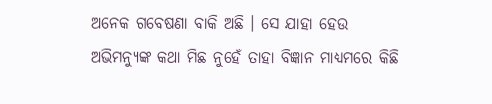ଅନେକ ଗବେଷଣା ବାକି ଅଛି । ସେ ଯାହା ହେଉ ଅଭିମନ୍ୟୁଙ୍କ କଥା ମିଛ ନୁହେଁ ତାହା ବିଜ୍ଞାନ ମାଧ୍ୟମରେ କିଛି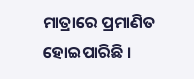ମାତ୍ରାରେ ପ୍ରମାଣିତ ହୋଇପାରିଛି ।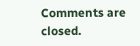Comments are closed.